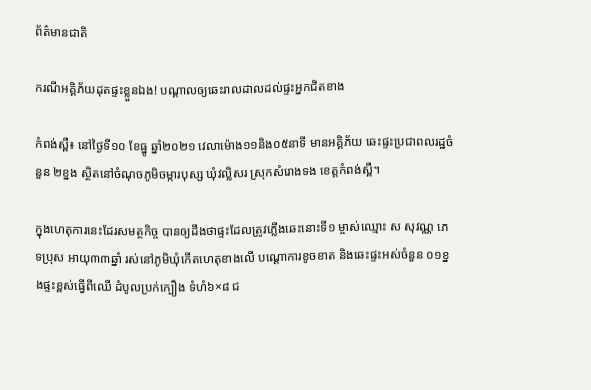ព័ត៌មានជាតិ

ករណីអគ្គិភ័យដុតផ្ទះខ្លួនឯង! បណ្តាលឲ្យឆេះរាលដាលដល់ផ្ទះអ្នកជិតខាង

កំពង់ស្ពឺ៖ នៅថ្ងៃទី១០ ខែធ្នូ ឆ្នាំ២០២១ វេលាម៉ោង១១និង០៥នាទី មានអគ្គិភ័យ ឆេះផ្ទះប្រជាពលរដ្ឋចំនួន ២ខ្នង ស្ថិតនៅចំណុចភូមិចម្ការបុស្ស ឃុំវល្លិសរ ស្រុកសំរោងទង ខេត្តកំពង់ស្ពឺ។

ក្នុងហេតុការនេះដែរសមត្ថកិច្ច បានឲ្យដឹងថាផ្ទះដែលត្រូវភ្លើងឆេះនោះទី១ ម្ចាស់ឈ្មោះ ស សុវណ្ណ ភេទប្រុស អាយុ៣៣ឆ្នាំ រស់នៅភូមិឃុំកើតហេតុខាងលើ បណ្តោការខូចខាត និងឆេះផ្ទះអស់ចំនួន ០១ខ្នងផ្ទះខ្ពស់ធ្វើពីឈើ ដំបូលប្រក់ក្បឿង ទំហំ៦×៨ ជ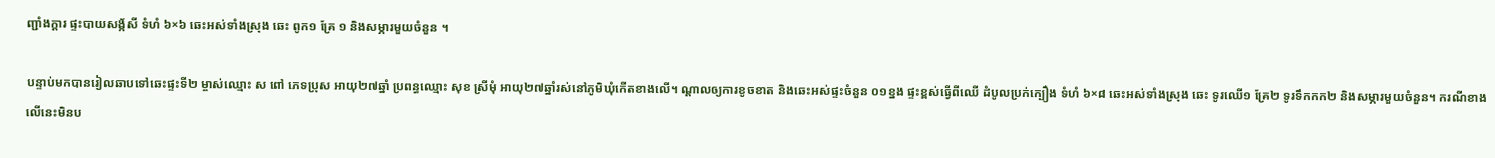ញ្ជាំងក្ដារ ផ្ទះបាយសង្ក័សី ទំហំ ៦×៦ ឆេះអស់ទាំងស្រុង ឆេះ ពូក១ គ្រែ ១ និងសម្ភារមួយចំនួន ។

បន្ទាប់មកបានរៀលឆាបទៅឆេះផ្ទះទី២ ម្ចាស់ឈ្មោះ ស ពៅ ភេទប្រុស អាយុ២៧ឆ្នាំ ប្រពន្ធឈ្មោះ សុខ ស្រីមុំ អាយុ២៧ឆ្នាំរស់នៅភូមិឃុំកើតខាងលើ។ ណ្តាលឲ្យការខូចខាត និងឆេះអស់ផ្ទះចំនួន ០១ខ្នង ផ្ទះខ្ពស់ធ្វើពីឈើ ដំបូលប្រក់ក្បឿង ទំហំ ៦×៨ ឆេះអស់ទាំងស្រុង ឆេះ ទូរឈើ១ គ្រែ២ ទូរទឹកកក២ និងសម្ភារមួយចំនួន។ ករណីខាងលើនេះមិនប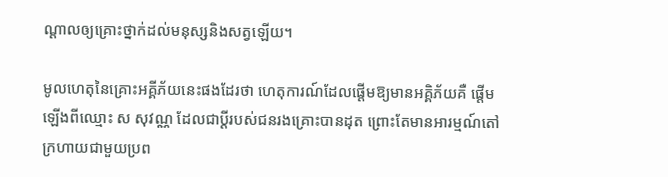ណ្ដាលឲ្យគ្រោះថ្នាក់ដល់មនុស្សនិងសត្វឡើយ។

មូលហេតុនៃគ្រោះអគ្គីភ័យនេះផងដែរថា ហេតុការណ៍ដែលផ្តើមឱ្យមានអគ្គិភ័យគឺ ផ្តើមឡើងពីឈ្មោះ ស សុវណ្ណ ដែលជាប្តីរបស់ជនរងគ្រោះបានដុត ព្រោះតែមានអារម្មណ៍តៅក្រហាយជាមួយប្រព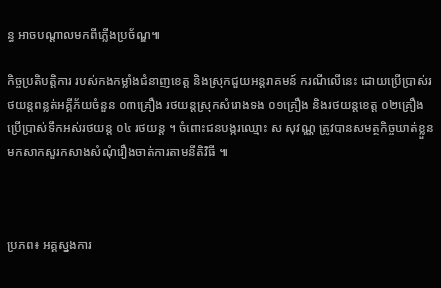ន្ធ អាចបណ្តាលមកពីភ្លើងប្រច័ណ្ឌ៕

កិច្ចប្រតិបត្តិការ របស់កងកម្លាំងជំនាញខេត្ត និងស្រុកជួយអន្តរាគមន៍ ករណីលើនេះ ដោយប្រើប្រាស់រថយន្ដពន្លត់អគ្គីភ័យចំនួន ០៣គ្រឿង រថយន្ដស្រុកសំរោងទង ០១គ្រឿង និងរថយន្ដខេត្ត ០២គ្រឿង ប្រើប្រាស់ទឹកអស់រថយន្ត ០៤ រថយន្ត ។ ចំពោះជនបង្ករឈ្មោះ ស សុវណ្ណ ត្រូវបានសមត្ថកិច្ចឃាត់ខ្លួនមកសាកសួរកសាងសំណុំរឿងចាត់ការតាមនីតិវិធី ៕



ប្រភព៖ អគ្គស្នងការ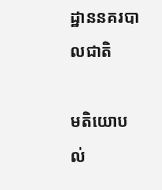ដ្ឋាននគរបាលជាតិ

មតិយោបល់